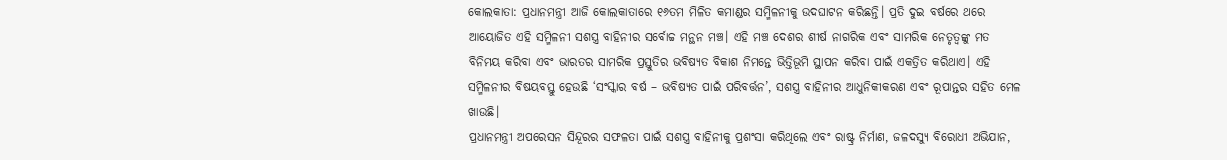କୋଲକାତା: ପ୍ରଧାନମନ୍ତ୍ରୀ ଆଜି କୋଲକାତାରେ ୧୬ତମ ମିଳିତ କମାଣ୍ଡର ସମ୍ମିଳନୀକୁ ଉଦଘାଟନ କରିଛନ୍ତି। ପ୍ରତି ଦୁଇ ବର୍ଷରେ ଥରେ ଆୟୋଜିତ ଏହି ସମ୍ମିଳନୀ ସଶସ୍ତ୍ର ବାହିନୀର ସର୍ବୋଚ୍ଚ ମନ୍ଥନ ମଞ୍ଚ। ଏହି ମଞ୍ଚ ଦେଶର ଶୀର୍ଷ ନାଗରିକ ଏବଂ ସାମରିକ ନେତୃତ୍ୱଙ୍କୁ ମତ ବିନିମୟ କରିବା ଏବଂ ଭାରତର ସାମରିକ ପ୍ରସ୍ତୁତିର ଭବିଷ୍ୟତ ବିକାଶ ନିମନ୍ତେ ଭିତ୍ତିଭୂମି ସ୍ଥାପନ କରିବା ପାଇଁ ଏକତ୍ରିତ କରିଥାଏ। ଏହି ସମ୍ମିଳନୀର ବିଷୟବସ୍ତୁ ହେଉଛି ‘ସଂସ୍କାର ବର୍ଷ – ଭବିଷ୍ୟତ ପାଇଁ ପରିବର୍ତ୍ତନ’, ସଶସ୍ତ୍ର ବାହିନୀର ଆଧୁନିକୀକରଣ ଏବଂ ରୂପାନ୍ତର ସହିତ ମେଳ ଖାଉଛି।
ପ୍ରଧାନମନ୍ତ୍ରୀ ଅପରେସନ ସିନ୍ଦୂରର ସଫଳତା ପାଇଁ ସଶସ୍ତ୍ର ବାହିନୀକୁ ପ୍ରଶଂସା କରିଥିଲେ ଏବଂ ରାଷ୍ଟ୍ର ନିର୍ମାଣ, ଜଳଦସ୍ୟୁ ବିରୋଧୀ ଅଭିଯାନ,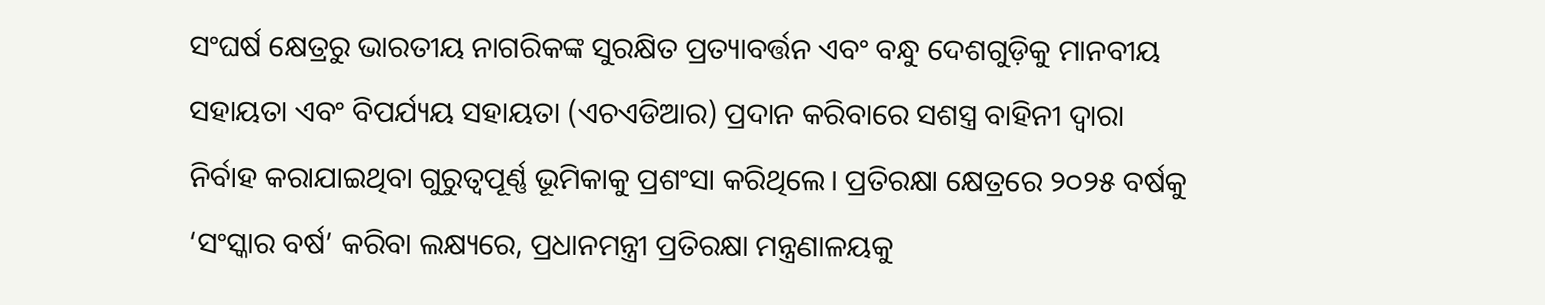ସଂଘର୍ଷ କ୍ଷେତ୍ରରୁ ଭାରତୀୟ ନାଗରିକଙ୍କ ସୁରକ୍ଷିତ ପ୍ରତ୍ୟାବର୍ତ୍ତନ ଏବଂ ବନ୍ଧୁ ଦେଶଗୁଡ଼ିକୁ ମାନବୀୟ ସହାୟତା ଏବଂ ବିପର୍ଯ୍ୟୟ ସହାୟତା (ଏଚଏଡିଆର) ପ୍ରଦାନ କରିବାରେ ସଶସ୍ତ୍ର ବାହିନୀ ଦ୍ୱାରା ନିର୍ବାହ କରାଯାଇଥିବା ଗୁରୁତ୍ୱପୂର୍ଣ୍ଣ ଭୂମିକାକୁ ପ୍ରଶଂସା କରିଥିଲେ। ପ୍ରତିରକ୍ଷା କ୍ଷେତ୍ରରେ ୨୦୨୫ ବର୍ଷକୁ ‘ସଂସ୍କାର ବର୍ଷ’ କରିବା ଲକ୍ଷ୍ୟରେ, ପ୍ରଧାନମନ୍ତ୍ରୀ ପ୍ରତିରକ୍ଷା ମନ୍ତ୍ରଣାଳୟକୁ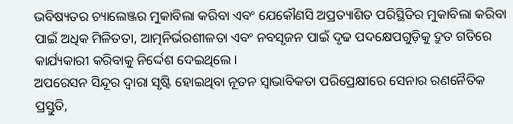ଭବିଷ୍ୟତର ଚ୍ୟାଲେଞ୍ଜର ମୁକାବିଲା କରିବା ଏବଂ ଯେକୌଣସି ଅପ୍ରତ୍ୟାଶିତ ପରିସ୍ଥିତିର ମୁକାବିଲା କରିବା ପାଇଁ ଅଧିକ ମିଳିତତା, ଆତ୍ମନିର୍ଭରଶୀଳତା ଏବଂ ନବସୃଜନ ପାଇଁ ଦୃଢ ପଦକ୍ଷେପଗୁଡ଼ିକୁ ଦ୍ରୁତ ଗତିରେ କାର୍ଯ୍ୟକାରୀ କରିବାକୁ ନିର୍ଦ୍ଦେଶ ଦେଇଥିଲେ।
ଅପରେସନ ସିନ୍ଦୂର ଦ୍ୱାରା ସୃଷ୍ଟି ହୋଇଥିବା ନୂତନ ସ୍ୱାଭାବିକତା ପରିପ୍ରେକ୍ଷୀରେ ସେନାର ରଣନୈତିକ ପ୍ରସ୍ତୁତି,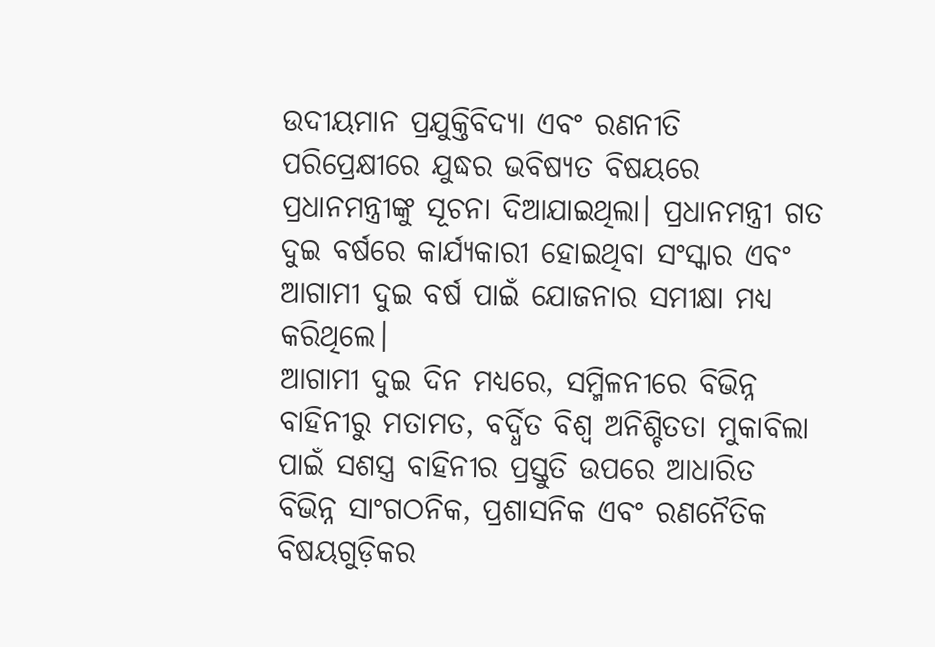ଉଦୀୟମାନ ପ୍ରଯୁକ୍ତିବିଦ୍ୟା ଏବଂ ରଣନୀତି ପରିପ୍ରେକ୍ଷୀରେ ଯୁଦ୍ଧର ଭବିଷ୍ୟତ ବିଷୟରେ ପ୍ରଧାନମନ୍ତ୍ରୀଙ୍କୁ ସୂଚନା ଦିଆଯାଇଥିଲା। ପ୍ରଧାନମନ୍ତ୍ରୀ ଗତ ଦୁଇ ବର୍ଷରେ କାର୍ଯ୍ୟକାରୀ ହୋଇଥିବା ସଂସ୍କାର ଏବଂ ଆଗାମୀ ଦୁଇ ବର୍ଷ ପାଇଁ ଯୋଜନାର ସମୀକ୍ଷା ମଧ୍ୟ କରିଥିଲେ।
ଆଗାମୀ ଦୁଇ ଦିନ ମଧ୍ୟରେ, ସମ୍ମିଳନୀରେ ବିଭିନ୍ନ ବାହିନୀରୁ ମତାମତ, ବର୍ଦ୍ଧିତ ବିଶ୍ୱ ଅନିଶ୍ଚିତତା ମୁକାବିଲା ପାଇଁ ସଶସ୍ତ୍ର ବାହିନୀର ପ୍ରସ୍ତୁତି ଉପରେ ଆଧାରିତ ବିଭିନ୍ନ ସାଂଗଠନିକ, ପ୍ରଶାସନିକ ଏବଂ ରଣନୈତିକ ବିଷୟଗୁଡ଼ିକର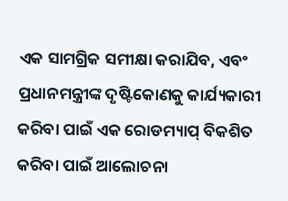ଏକ ସାମଗ୍ରିକ ସମୀକ୍ଷା କରାଯିବ, ଏବଂ ପ୍ରଧାନମନ୍ତ୍ରୀଙ୍କ ଦୃଷ୍ଟିକୋଣକୁ କାର୍ଯ୍ୟକାରୀ କରିବା ପାଇଁ ଏକ ରୋଡମ୍ୟାପ୍ ବିକଶିତ କରିବା ପାଇଁ ଆଲୋଚନା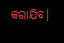କରାଯିବ।